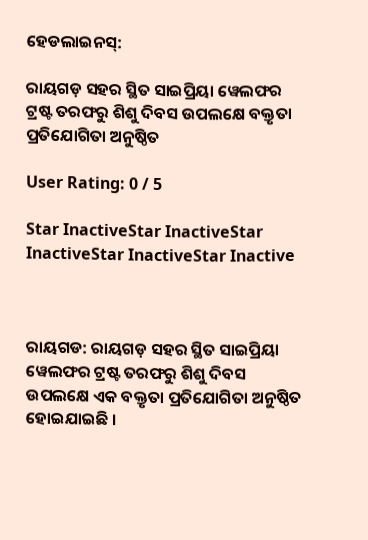ହେଡଲାଇନସ୍:

ରାୟଗଡ଼ ସହର ସ୍ଥିତ ସାଇପ୍ରିୟା ୱେଲଫର ଟ୍ରଷ୍ଟ ତରଫରୁ ଶିଶୁ ଦିବସ ଉପଲକ୍ଷେ ବକ୍ତୃତା ପ୍ରତିଯୋଗିତା ଅନୁଷ୍ଠିତ

User Rating: 0 / 5

Star InactiveStar InactiveStar InactiveStar InactiveStar Inactive



ରାୟଗଡ: ରାୟଗଡ଼ ସହର ସ୍ଥିତ ସାଇପ୍ରିୟା ୱେଲଫର ଟ୍ରଷ୍ଟ ତରଫରୁ ଶିଶୁ ଦିବସ ଉପଲକ୍ଷେ ଏକ ବକ୍ତୃତା ପ୍ରତିଯୋଗିତା ଅନୁଷ୍ଠିତ ହୋଇଯାଇଛି ।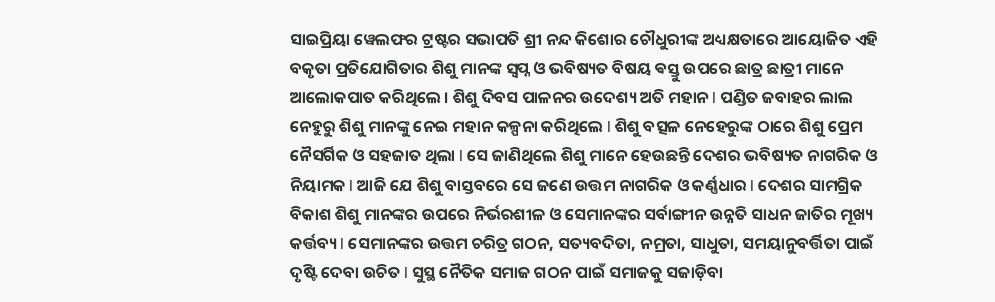ସାଇପ୍ରିୟା ୱେଲଫର ଟ୍ରଷ୍ଟର ସଭାପତି ଶ୍ରୀ ନନ୍ଦ କିଶୋର ଚୌଧୁରୀଙ୍କ ଅଧ୍ୟକ୍ଷତାରେ ଆୟୋଜିତ ଏହି ବକୃତା ପ୍ରତିଯୋଗିତାର ଶିଶୁ ମାନଙ୍କ ସ୍ବପ୍ନ ଓ ଭବିଷ୍ୟତ ବିଷୟ ଵସ୍ତୁ ଉପରେ ଛାତ୍ର ଛାତ୍ରୀ ମାନେ ଆଲୋକପାତ କରିଥିଲେ । ଶିଶୁ ଦିବସ ପାଳନର ଉଦେଶ୍ୟ ଅତି ମହାନ l ପଣ୍ଡିତ ଜବାହର ଲାଲ ନେହୁରୁ ଶିଶୁ ମାନଙ୍କୁ ନେଇ ମହାନ କଳ୍ପନା କରିଥିଲେ l ଶିଶୁ ବତ୍ସଳ ନେହେରୁଙ୍କ ଠାରେ ଶିଶୁ ପ୍ରେମ ନୈସର୍ଗିକ ଓ ସହଜାତ ଥିଲା l ସେ ଜାଣିଥିଲେ ଶିଶୁ ମାନେ ହେଉଛନ୍ତି ଦେଶର ଭବିଷ୍ୟତ ନାଗରିକ ଓ ନିୟାମକ l ଆଜି ଯେ ଶିଶୁ ବାସ୍ତବରେ ସେ ଜଣେ ଉତ୍ତମ ନାଗରିକ ଓ କର୍ଣ୍ଣଧାର l ଦେଶର ସାମଗ୍ରିକ ବିକାଶ ଶିଶୁ ମାନଙ୍କର ଉପରେ ନିର୍ଭରଶୀଳ ଓ ସେମାନଙ୍କର ସର୍ବାଙ୍ଗୀନ ଉନ୍ନତି ସାଧନ ଜାତିର ମୂଖ୍ୟ କର୍ତ୍ତବ୍ୟ l ସେମାନଙ୍କର ଉତ୍ତମ ଚରିତ୍ର ଗଠନ, ସତ୍ୟବଦିତା, ନମ୍ରତା, ସାଧୁତା, ସମୟାନୁବର୍ତ୍ତିତା ପାଇଁ ଦୃଷ୍ଟି ଦେବା ଉଚିତ l ସୁସ୍ଥ ନୈତିକ ସମାଜ ଗଠନ ପାଇଁ ସମାଜକୁ ସଜାଡ଼ିବା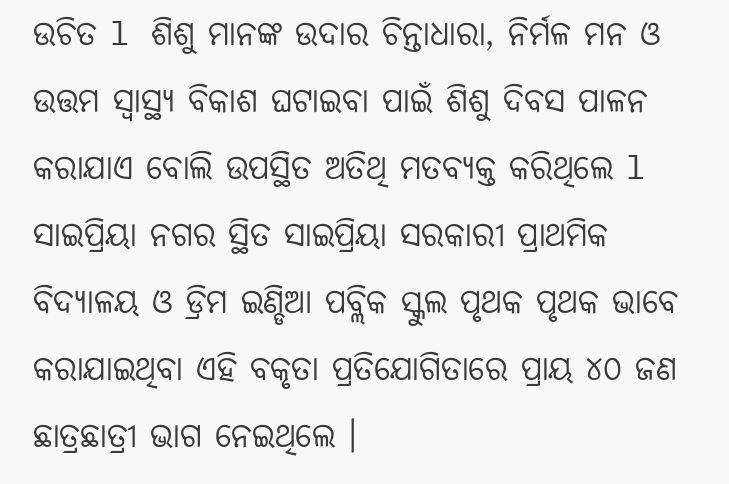ଉଚିତ l ଶିଶୁ ମାନଙ୍କ ଉଦାର ଚିନ୍ତାଧାରା, ନିର୍ମଳ ମନ ଓ ଉତ୍ତମ ସ୍ୱାସ୍ଥ୍ୟ ବିକାଶ ଘଟାଇବା ପାଇଁ ଶିଶୁ ଦିବସ ପାଳନ କରାଯାଏ ବୋଲି ଉପସ୍ଥିତ ଅତିଥି ମତବ୍ୟକ୍ତ କରିଥିଲେ l ସାଇପ୍ରିୟା ନଗର ସ୍ଥିତ ସାଇପ୍ରିୟା ସରକାରୀ ପ୍ରାଥମିକ ବିଦ୍ୟାଳୟ ଓ ଡ୍ରିମ ଇଣ୍ଡିଆ ପବ୍ଲିକ ସ୍କୁଲ ପୃଥକ ପୃଥକ ଭାବେ କରାଯାଇଥିବା ଏହି ବକୃତା ପ୍ରତିଯୋଗିତାରେ ପ୍ରାୟ ୪୦ ଜଣ ଛାତ୍ରଛାତ୍ରୀ ଭାଗ ନେଇଥିଲେ ।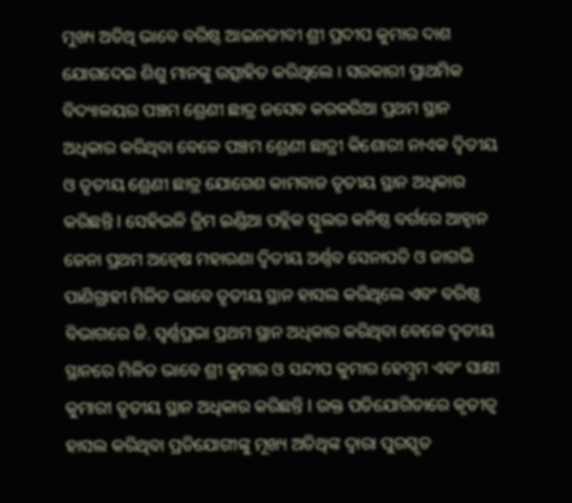ମୁଖ୍ୟ ଅତିଥି ଭାବେ ବରିଷ୍ଠ ଆଇନଜୀବୀ ଶ୍ରୀ ପ୍ରଦୀପ କୁମାର ଦାଶ ଯୋଗଦେଇ ଶିଶୁ ମାନଙ୍କୁ ଉତ୍ସାହିତ କରିଥିଲେ । ସରକାରୀ ପ୍ରାଥମିକ ବିଦ୍ୟାଳୟର ପଞ୍ଚମ ଶ୍ରେଣୀ ଛାତ୍ର ଜସେବ କରକରିଆ ପ୍ରଥମ ସ୍ଥାନ ଅଧିକାର କରିଥିବା ବେଳେ ପଞ୍ଚମ ଶ୍ରେଣୀ ଛାତ୍ରୀ କିଶୋରୀ ନାଏକ ଦ୍ଵିତୀୟ ଓ ତୃତୀୟ ଶ୍ରେଣୀ ଛାତ୍ର ଯୋଗେଶ କାମବାଜ ତୃତୀୟ ସ୍ଥାନ ଅଧିକାର କରିଛନ୍ତି l ସେହିଭଳି ଡ୍ରିମ ଇଣ୍ଡିଆ ପବ୍ଲିକ ସ୍କୁଲର କନିଷ୍ଠ ବର୍ଗରେ ଆହ୍ୱାନ ଜେନା ପ୍ରଥମ ଅନ୍ୱେଷ ମହାରଣା ଦ୍ଵିତୀୟ ଅର୍ଣ୍ଣବ ସେନାପତି ଓ ଜାଗଭି ପାଣିଗ୍ରାହୀ ମିଳିତ ଭାବେ ତୃତୀୟ ସ୍ଥାନ ହାସଲ କରିଥିଲେ ଏବଂ ବରିଷ୍ଠ ବିଭାଗରେ ଜି. ସ୍ବର୍ଣ୍ଣପ୍ରଭା ପ୍ରଥମ ସ୍ଥାନ ଅଧିକାର କରିଥିବା ବେଳେ ଦ୍ୱତୀୟ ସ୍ଥାନରେ ମିଳିତ ଭାବେ ଶ୍ରୀ କୁମାର ଓ ସନ୍ଦୀପ କୁମାର ହେମ୍ବ୍ରମ ଏବଂ ସାକ୍ଷୀ କୁମାରୀ ତୃତୀୟ ସ୍ଥାନ ଅଧିକାର କରିଛନ୍ତି l ଉକ୍ତ ପତିଯୋଗିତାରେ କୃତୀତ୍ୱ ହାସଲ କରିଥିବା ପ୍ରତିଯୋଗୀଙ୍କୁ ମୂଖ୍ୟ ଅତିଥିଙ୍କ ଦ୍ୱାରା ପୁରସ୍କୃତ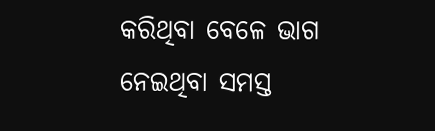କରିଥିବା ବେଳେ ଭାଗ ନେଇଥିବା ସମସ୍ତ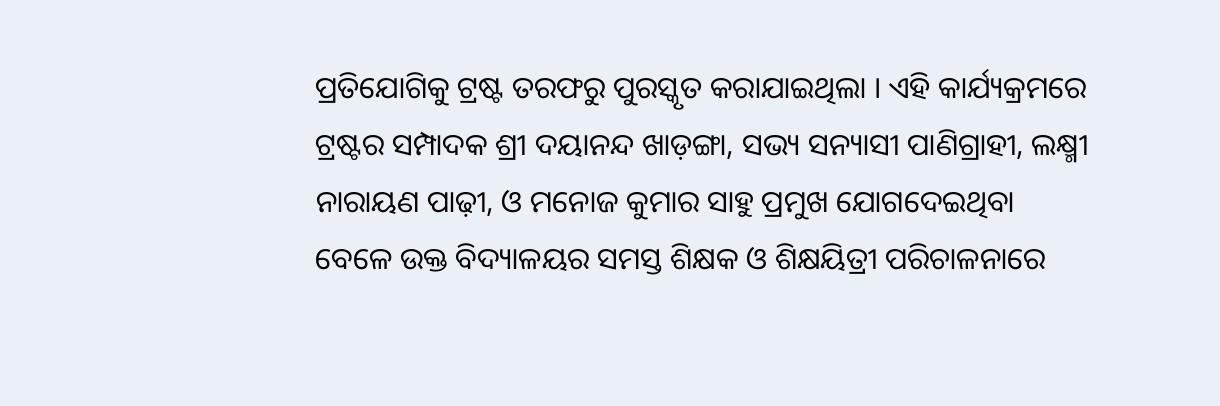ପ୍ରତିଯୋଗିକୁ ଟ୍ରଷ୍ଟ ତରଫରୁ ପୁରସ୍କୃତ କରାଯାଇଥିଲା । ଏହି କାର୍ଯ୍ୟକ୍ରମରେ ଟ୍ରଷ୍ଟର ସମ୍ପାଦକ ଶ୍ରୀ ଦୟାନନ୍ଦ ଖାଡ଼ଙ୍ଗା, ସଭ୍ୟ ସନ୍ୟାସୀ ପାଣିଗ୍ରାହୀ, ଲକ୍ଷ୍ମୀ ନାରାୟଣ ପାଢ଼ୀ, ଓ ମନୋଜ କୁମାର ସାହୁ ପ୍ରମୁଖ ଯୋଗଦେଇଥିବା ବେଳେ ଉକ୍ତ ବିଦ୍ୟାଳୟର ସମସ୍ତ ଶିକ୍ଷକ ଓ ଶିକ୍ଷୟିତ୍ରୀ ପରିଚାଳନାରେ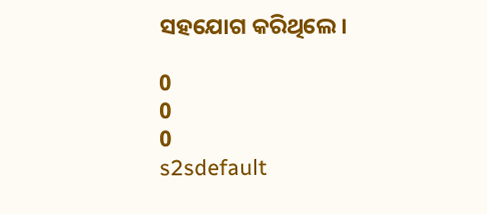ସହଯୋଗ କରିଥିଲେ।

0
0
0
s2sdefault